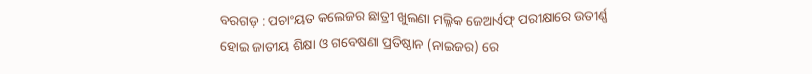ବରଗଡ଼ : ପଚାଂୟତ କଲେଜର ଛାତ୍ରୀ ଖୁଲଣା ମଲ୍ଳିକ ଜେଆର୍ଏଫ୍ ପରୀକ୍ଷାରେ ଉତୀର୍ଣ୍ଣ ହୋଇ ଜାତୀୟ ଶିକ୍ଷା ଓ ଗବେଷଣା ପ୍ରତିଷ୍ଠାନ (ନାଇଜର) ରେ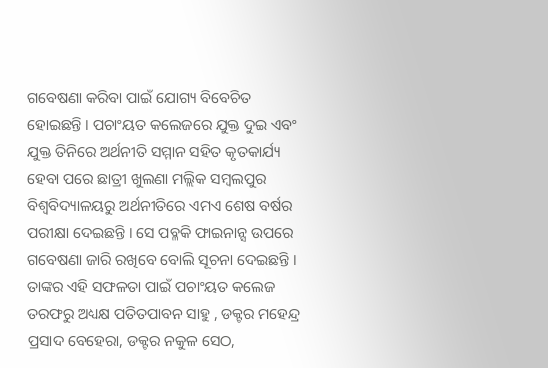ଗବେଷଣା କରିବା ପାଇଁ ଯୋଗ୍ୟ ବିବେଚିତ ହୋଇଛନ୍ତି । ପଚାଂୟତ କଲେଜରେ ଯୁକ୍ତ ଦୁଇ ଏବଂ ଯୁକ୍ତ ତିନିରେ ଅର୍ଥନୀତି ସମ୍ମାନ ସହିତ କୃତକାର୍ଯ୍ୟ ହେବା ପରେ ଛାତ୍ରୀ ଖୁଲଣା ମଲ୍ଲିକ ସମ୍ବଲପୁର ବିଶ୍ୱବିଦ୍ୟାଳୟରୁ ଅର୍ଥନୀତିରେ ଏମଏ ଶେଷ ବର୍ଷର ପରୀକ୍ଷା ଦେଇଛନ୍ତି । ସେ ପବ୍ଳକି ଫାଇନାନ୍ସ ଉପରେ ଗବେଷଣା ଜାରି ରଖିବେ ବୋଲି ସୂଚନା ଦେଇଛନ୍ତି । ତାଙ୍କର ଏହି ସଫଳତା ପାଇଁ ପଚାଂୟତ କଲେଜ ତରଫରୁ ଅଧ୍ୟକ୍ଷ ପତିତପାବନ ସାହୁ , ଡକ୍ଟର ମହେନ୍ଦ୍ର ପ୍ରସାଦ ବେହେରା, ଡକ୍ଟର ନକୁଳ ସେଠ,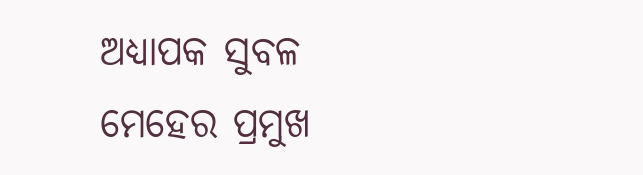ଅଧ୍ୟାପକ ସୁବଳ ମେହେର ପ୍ରମୁଖ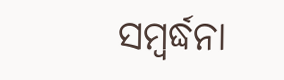ସମ୍ବର୍ଦ୍ଧନା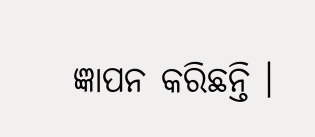ଜ୍ଞାପନ କରିଛନ୍ତି ।